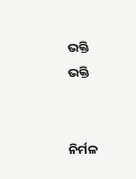ଭକ୍ତି
ଭକ୍ତି


ନିର୍ମଳ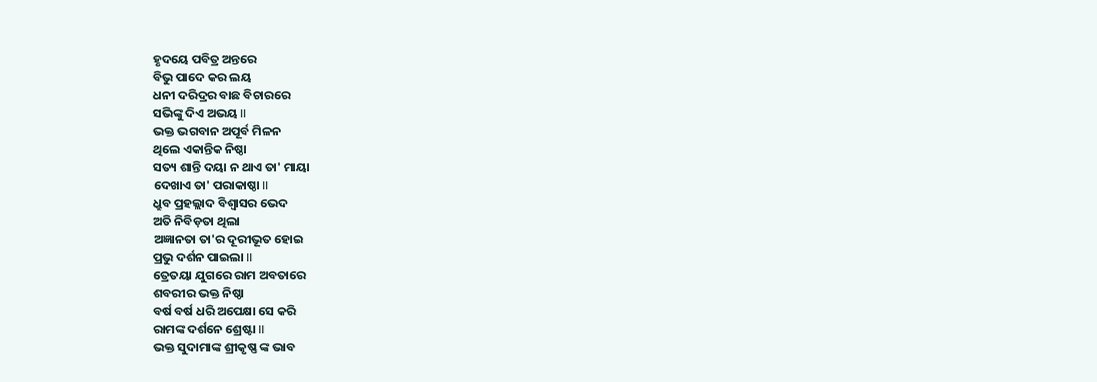ହୃଦୟେ ପବିତ୍ର ଅନ୍ତରେ
ବିଭୁ ପାଦେ କର ଲୟ
ଧନୀ ଦରିଦ୍ରର ବାଛ ବିଚାରରେ
ସଭିଙ୍କୁ ଦିଏ ଅଭୟ II
ଭକ୍ତ ଭଗବାନ ଅପୂର୍ବ ମିଳନ
ଥିଲେ ଏକାନ୍ତିକ ନିଷ୍ଠା
ସତ୍ୟ ଶାନ୍ତି ଦୟା ନ ଥାଏ ତା' ମାୟା
ଦେଖାଏ ତା' ପରାକାଷ୍ଠା II
ଧ୍ରୁବ ପ୍ରହଲ୍ଲାଦ ବିଶ୍ୱାସର ଭେଦ
ଅତି ନିବିଡ଼ତା ଥିଲା
ଅଜ୍ଞାନତା ତା'ର ଦୂରୀଭୂତ ହୋଇ
ପ୍ରଭୁ ଦର୍ଶନ ପାଇଲା II
ତ୍ରେତୟା ଯୁଗରେ ରାମ ଅବତାରେ
ଶବରୀର ଭକ୍ତ ନିଷ୍ଠା
ବର୍ଷ ବର୍ଷ ଧରି ଅପେକ୍ଷା ସେ କରି
ରାମଙ୍କ ଦର୍ଶନେ ଶ୍ରେଷ୍ଟା II
ଭକ୍ତ ସୁଦାମାଙ୍କ ଶ୍ରୀକୃଷ୍ଣ ଙ୍କ ଭାବ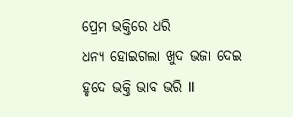ପ୍ରେମ ଭକ୍ତିରେ ଧରି
ଧନ୍ୟ ହୋଇଗଲା ଖୁଦ ଭଜା ଦେଇ
ହୃଦେ ଭକ୍ତି ଭାବ ଭରି II